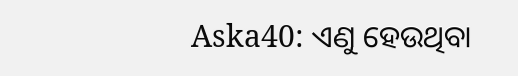Aska40: ଏଣୁ ହେଉଥିବା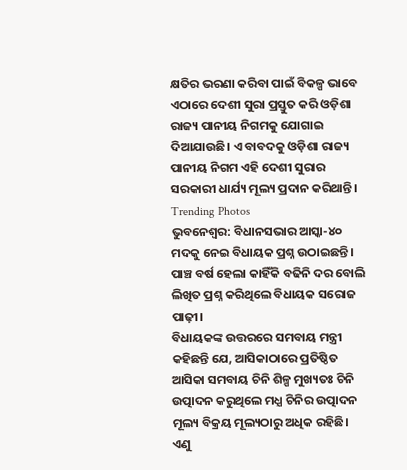କ୍ଷତିର ଭରଣା କରିବା ପାଇଁ ବିକଳ୍ପ ଭାବେ ଏଠାରେ ଦେଶୀ ସୁରା ପ୍ରସ୍ତୁତ କରି ଓଡ଼ିଶା ରାଜ୍ୟ ପାନୀୟ ନିଗମକୁ ଯୋଗାଇ ଦିଆଯାଉଛି। ଏ ବାବଦକୁ ଓଡ଼ିଶା ରାଜ୍ୟ ପାନୀୟ ନିଗମ ଏହି ଦେଶୀ ସୁରାର ସରକାରୀ ଧାର୍ଯ୍ୟ ମୂଲ୍ୟ ପ୍ରଦାନ କରିଥାନ୍ତି।
Trending Photos
ଭୁବନେଶ୍ଵର: ବିଧାନସଭାର ଆସ୍କା-୪୦ ମଦକୁ ନେଇ ବିଧାୟକ ପ୍ରଶ୍ନ ଉଠାଇଛନ୍ତି। ପାଞ୍ଚ ବର୍ଷ ହେଲା କାହିଁକି ବଢିନି ଦର ବୋଲି ଲିଖିତ ପ୍ରଶ୍ନ କରିଥିଲେ ବିଧାୟକ ସରୋଜ ପାଢ଼ୀ।
ବିଧାୟକଙ୍କ ଉତ୍ତରରେ ସମବାୟ ମନ୍ତ୍ରୀ କହିଛନ୍ତି ଯେ, ଆସିକାଠାରେ ପ୍ରତିଷ୍ଠିତ ଆସିକା ସମବାୟ ଚିନି ଶିଳ୍ପ ମୁଖ୍ୟତଃ ଚିନି ଉତ୍ପାଦନ କରୁଥିଲେ ମଧ୍ଯ ଚିନିର ଉତ୍ପାଦନ ମୂଲ୍ୟ ବିକ୍ରୟ ମୂଲ୍ୟଠାରୁ ଅଧିକ ରହିଛି। ଏଣୁ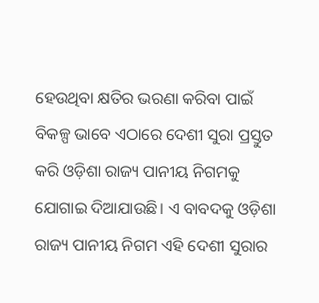ହେଉଥିବା କ୍ଷତିର ଭରଣା କରିବା ପାଇଁ ବିକଳ୍ପ ଭାବେ ଏଠାରେ ଦେଶୀ ସୁରା ପ୍ରସ୍ତୁତ କରି ଓଡ଼ିଶା ରାଜ୍ୟ ପାନୀୟ ନିଗମକୁ ଯୋଗାଇ ଦିଆଯାଉଛି। ଏ ବାବଦକୁ ଓଡ଼ିଶା ରାଜ୍ୟ ପାନୀୟ ନିଗମ ଏହି ଦେଶୀ ସୁରାର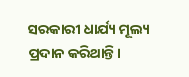ସରକାରୀ ଧାର୍ଯ୍ୟ ମୂଲ୍ୟ ପ୍ରଦାନ କରିଥାନ୍ତି।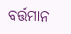ବର୍ତ୍ତମାନ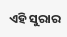ଏହି ସୁରାର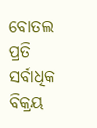ବୋତଲ ପ୍ରତି ସର୍ବାଧିକ ବିକ୍ରୟ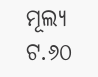ମୂଲ୍ୟ ଟ.୬୦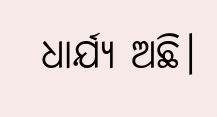ଧାର୍ଯ୍ୟ ଅଛି।